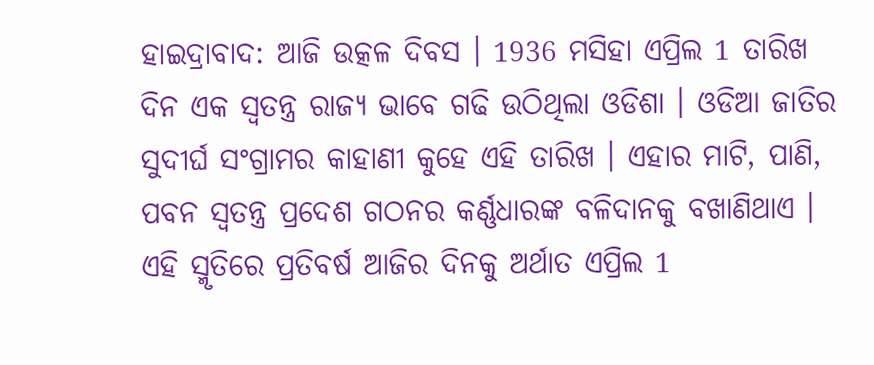ହାଇଦ୍ରାବାଦ: ଆଜି ଉତ୍କଳ ଦିବସ । 1936 ମସିହା ଏପ୍ରିଲ 1 ତାରିଖ ଦିନ ଏକ ସ୍ବତନ୍ତ୍ର ରାଜ୍ୟ ଭାବେ ଗଢି ଉଠିଥିଲା ଓଡିଶା । ଓଡିଆ ଜାତିର ସୁଦୀର୍ଘ ସଂଗ୍ରାମର କାହାଣୀ କୁହେ ଏହି ତାରିଖ । ଏହାର ମାଟି, ପାଣି, ପବନ ସ୍ବତନ୍ତ୍ର ପ୍ରଦେଶ ଗଠନର କର୍ଣ୍ଣଧାରଙ୍କ ବଳିଦାନକୁ ବଖାଣିଥାଏ । ଏହି ସ୍ମୃତିରେ ପ୍ରତିବର୍ଷ ଆଜିର ଦିନକୁ ଅର୍ଥାତ ଏପ୍ରିଲ 1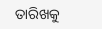ତାରିଖକୁ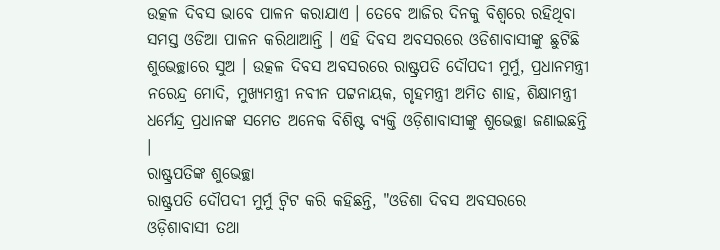ଉତ୍କଳ ଦିବସ ଭାବେ ପାଳନ କରାଯାଏ । ତେବେ ଆଜିର ଦିନକୁ ବିଶ୍ବରେ ରହିଥିବା ସମସ୍ତ ଓଡିଆ ପାଳନ କରିଥାଆନ୍ତି । ଏହି ଦିବସ ଅବସରରେ ଓଡିଶାବାସୀଙ୍କୁ ଛୁଟିଛି ଶୁଭେଚ୍ଛାରେ ସୁଅ । ଉତ୍କଳ ଦିବସ ଅବସରରେ ରାଷ୍ଟ୍ରପତି ଦୌପଦୀ ମୁର୍ମୁ, ପ୍ରଧାନମନ୍ତ୍ରୀ ନରେନ୍ଦ୍ର ମୋଦି, ମୁଖ୍ୟମନ୍ତ୍ରୀ ନବୀନ ପଟ୍ଟନାୟକ, ଗୃହମନ୍ତ୍ରୀ ଅମିତ ଶାହ, ଶିକ୍ଷାମନ୍ତ୍ରୀ ଧର୍ମେନ୍ଦ୍ର ପ୍ରଧାନଙ୍କ ସମେତ ଅନେକ ବିଶିଷ୍ଟ ବ୍ୟକ୍ତି ଓଡ଼ିଶାବାସୀଙ୍କୁ ଶୁଭେଚ୍ଛା ଜଣାଇଛନ୍ତି ।
ରାଷ୍ଟ୍ରପତିଙ୍କ ଶୁଭେଚ୍ଛା
ରାଷ୍ଟ୍ରପତି ଦୌପଦୀ ମୁର୍ମୁ ଟ୍ବିଟ କରି କହିଛନ୍ତି, "ଓଡିଶା ଦିବସ ଅବସରରେ ଓଡ଼ିଶାବାସୀ ତଥା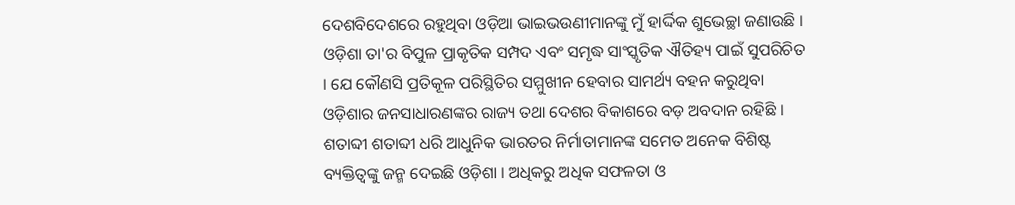ଦେଶବିଦେଶରେ ରହୁଥିବା ଓଡ଼ିଆ ଭାଇଭଉଣୀମାନଙ୍କୁ ମୁଁ ହାର୍ଦ୍ଦିକ ଶୁଭେଚ୍ଛା ଜଣାଉଛି । ଓଡ଼ିଶା ତା'ର ବିପୁଳ ପ୍ରାକୃତିକ ସମ୍ପଦ ଏବଂ ସମୃଦ୍ଧ ସାଂସ୍କୃତିକ ଐତିହ୍ୟ ପାଇଁ ସୁପରିଚିତ । ଯେ କୌଣସି ପ୍ରତିକୂଳ ପରିସ୍ଥିତିର ସମ୍ମୁଖୀନ ହେବାର ସାମର୍ଥ୍ୟ ବହନ କରୁଥିବା ଓଡ଼ିଶାର ଜନସାଧାରଣଙ୍କର ରାଜ୍ୟ ତଥା ଦେଶର ବିକାଶରେ ବଡ଼ ଅବଦାନ ରହିଛି । ଶତାବ୍ଦୀ ଶତାବ୍ଦୀ ଧରି ଆଧୁନିକ ଭାରତର ନିର୍ମାତାମାନଙ୍କ ସମେତ ଅନେକ ବିଶିଷ୍ଟ ବ୍ୟକ୍ତିତ୍ୱଙ୍କୁ ଜନ୍ମ ଦେଇଛି ଓଡ଼ିଶା । ଅଧିକରୁ ଅଧିକ ସଫଳତା ଓ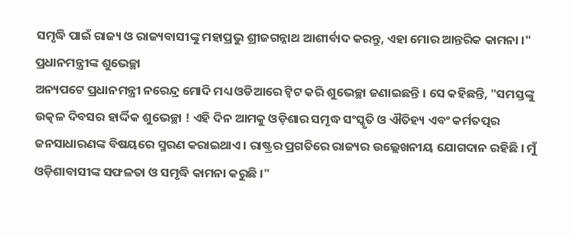ସମୃଦ୍ଧି ପାଇଁ ରାଜ୍ୟ ଓ ରାଜ୍ୟବାସୀଙ୍କୁ ମହାପ୍ରଭୁ ଶ୍ରୀଜଗନ୍ନାଥ ଆଶୀର୍ବାଦ କରନ୍ତୁ, ଏହା ମୋର ଆନ୍ତରିକ କାମନା ।"
ପ୍ରଧାନମନ୍ତ୍ରୀଙ୍କ ଶୁଭେଚ୍ଛା
ଅନ୍ୟପଟେ ପ୍ରଧାନମନ୍ତ୍ରୀ ନରେନ୍ଦ୍ର ମୋଦି ମଧ୍ୟ ଓଡିଆରେ ଟ୍ବିଟ କରି ଶୁଭେଚ୍ଛା ଜଣାଇଛନ୍ତି । ସେ କହିଛନ୍ତି, "ସମସ୍ତଙ୍କୁ ଉତ୍କଳ ଦିବସର ହାର୍ଦ୍ଦିକ ଶୁଭେଚ୍ଛା ! ଏହି ଦିନ ଆମକୁ ଓଡ଼ିଶାର ସମୃଦ୍ଧ ସଂସ୍କୃତି ଓ ଐତିହ୍ୟ ଏବଂ କର୍ମତତ୍ପର ଜନସାଧାରଣଙ୍କ ବିଷୟରେ ସ୍ମରଣ କରାଇଥାଏ । ରାଷ୍ଟ୍ରର ପ୍ରଗତିରେ ରାଜ୍ୟର ଉଲ୍ଲେଖନୀୟ ଯୋଗଦାନ ରହିଛି । ମୁଁ ଓଡ଼ିଶାବାସୀଙ୍କ ସଫଳତା ଓ ସମୃଦ୍ଧି କାମନା କରୁଛି ।"